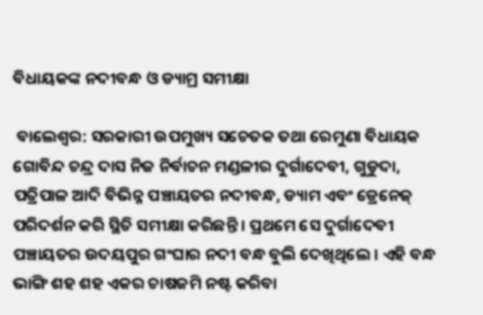ବିଧାୟକଙ୍କ ନଦୀବନ୍ଧ ଓ ଡ୍ୟାମ୍ର ସମୀକ୍ଷା

 ବାଲେଶ୍ୱର: ସରକାରୀ ଉପମୁଖ୍ୟ ସଚେତକ ତଥା ରେମୁଣା ବିଧାୟକ ଗୋବିନ୍ଦ ଚନ୍ଦ୍ର ଦାସ ନିଜ ନିର୍ବାଚନ ମଣ୍ଡଳୀର ଦୁର୍ଗାଦେବୀ, ଗୁଡୁଦା, ପତ୍ରିପାଳ ଆଦି ବିଭିନ୍ନ ପଞ୍ଚାୟତର ନଦୀବନ୍ଧ, ଡ୍ୟାମ ଏବଂ ଡ୍ରେନେଜ୍ ପରିଦର୍ଶନ କରି ସ୍ଥିତି ସମୀକ୍ଷା କରିଛନ୍ତି । ପ୍ରଥମେ ସେ ଦୁର୍ଗାଦେବୀ ପଞ୍ଚାୟତର ଉଦୟପୁର ଗଂଘାର ନଦୀ ବନ୍ଧ ବୁଲି ଦେଖିଥିଲେ । ଏହି ବନ୍ଧ ଭାଙ୍ଗି ଶହ ଶହ ଏକର ଚାଷଜମି ନଷ୍ଟ କରିବା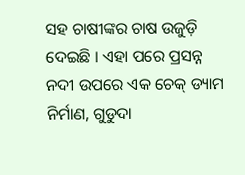ସହ ଚାଷୀଙ୍କର ଚାଷ ଉଜୁଡ଼ି ଦେଇଛି । ଏହା ପରେ ପ୍ରସନ୍ନ ନଦୀ ଉପରେ ଏକ ଚେକ୍ ଡ୍ୟାମ ନିର୍ମାଣ, ଗୁଡୁଦା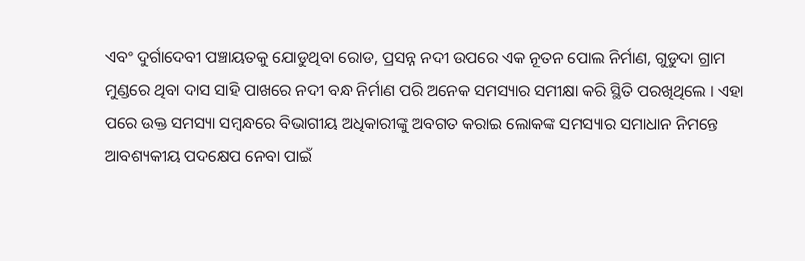ଏବଂ ଦୁର୍ଗାଦେବୀ ପଞ୍ଚାୟତକୁ ଯୋଡୁଥିବା ରୋଡ, ପ୍ରସନ୍ନ ନଦୀ ଉପରେ ଏକ ନୂତନ ପୋଲ ନିର୍ମାଣ, ଗୁଡୁଦା ଗ୍ରାମ ମୁଣ୍ଡରେ ଥିବା ଦାସ ସାହି ପାଖରେ ନଦୀ ବନ୍ଧ ନିର୍ମାଣ ପରି ଅନେକ ସମସ୍ୟାର ସମୀକ୍ଷା କରି ସ୍ଥିତି ପରଖିଥିଲେ । ଏହା ପରେ ଉକ୍ତ ସମସ୍ୟା ସମ୍ବନ୍ଧରେ ବିଭାଗୀୟ ଅଧିକାରୀଙ୍କୁ ଅବଗତ କରାଇ ଲୋକଙ୍କ ସମସ୍ୟାର ସମାଧାନ ନିମନ୍ତେ ଆବଶ୍ୟକୀୟ ପଦକ୍ଷେପ ନେବା ପାଇଁ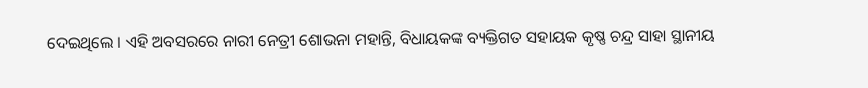ଦେଇଥିଲେ । ଏହି ଅବସରରେ ନାରୀ ନେତ୍ରୀ ଶୋଭନା ମହାନ୍ତି, ବିଧାୟକଙ୍କ ବ୍ୟକ୍ତିଗତ ସହାୟକ କୃଷ୍ଣ ଚନ୍ଦ୍ର ସାହା ସ୍ଥାନୀୟ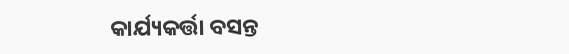କାର୍ଯ୍ୟକର୍ତ୍ତା ବସନ୍ତ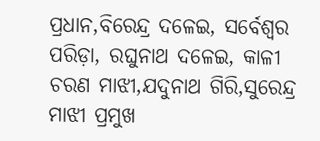ପ୍ରଧାନ,ବିରେନ୍ଦ୍ର ଦଳେଇ, ସର୍ବେଶ୍ୱର ପରିଡ଼ା, ରଘୁନାଥ ଦଳେଇ, କାଳୀ ଚରଣ ମାଝୀ,ଯଦୁନାଥ ଗିରି,ସୁରେନ୍ଦ୍ର ମାଝୀ ପ୍ରମୁଖ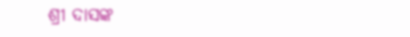ଶ୍ରୀ ଦାସଙ୍କ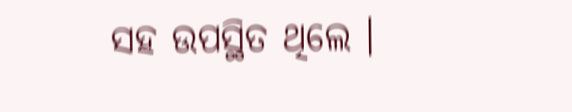ସହ ଉପସ୍ଥିତ ଥିଲେ ।